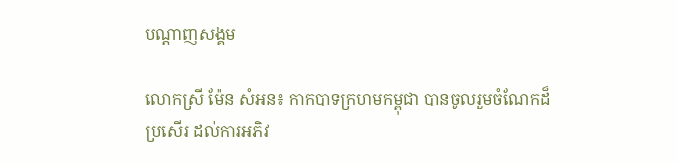បណ្តាញសង្គម

លោកស្រី ម៉ែន សំអន៖ កាកបាទក្រហមកម្ពុជា បានចូលរួមចំណែកដ៏ប្រសើរ ដល់ការអភិវ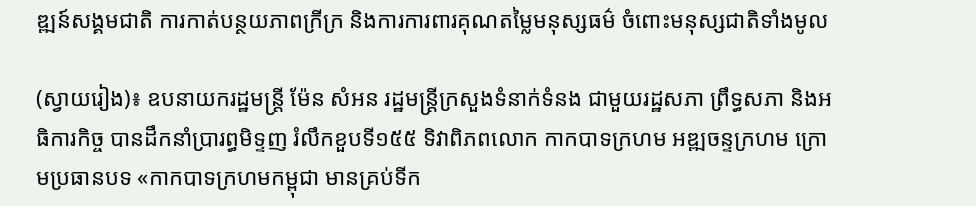ឌ្ឍន៍សង្គមជាតិ ការកាត់បន្ថយភាពក្រីក្រ និងការការពារគុណតម្លៃមនុស្សធម៌ ចំពោះមនុស្សជាតិទាំងមូល

(ស្វាយរៀង)៖ ឧបនាយករដ្ឋមន្ដ្រី ម៉ែន សំអន រដ្ឋមន្ត្រីក្រសួងទំនាក់ទំនង ជាមួយរដ្ឋសភា ព្រឹទ្ធសភា និងអធិការកិច្ច បានដឹកនាំប្រារព្ធមិទ្ទញ រំលឹកខួបទី១៥៥ ទិវាពិភពលោក កាកបាទក្រហម អឌ្ឍចន្ទក្រហម ក្រោមប្រធានបទ «កាកបាទក្រហមកម្ពុជា មានគ្រប់ទីក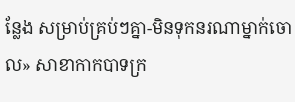ន្លែង សម្រាប់គ្រប់ៗគ្នា-មិនទុកនរណាម្នាក់ចោល» សាខាកាកបាទក្រ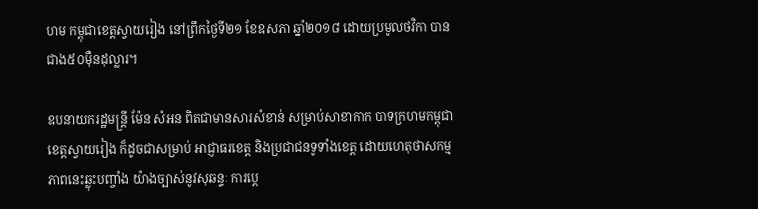ហម កម្ពុជាខេត្តស្វាយរៀង នៅព្រឹកថ្ងៃទី២១ ខែឧសភា ឆ្នាំ២០១៨ ដោយប្រមូលថវិកា បានជាង៥០ម៉ឺនដុល្លារ។

ឧបនាយករដ្ឋមន្ដ្រី ម៉ែន សំអន ពិតជាមានសារសំខាន់ សម្រាប់សាខាកាក បាទក្រហមកម្ពុជា ខេត្តស្វាយរៀង ក៏ដូចជាសម្រាប់ អាជ្ញាធរខេត្ត និងប្រជាជនទូទាំងខេត្ត ដោយហេតុថាសកម្ម ភាពនេះឆ្លុះបញ្ចាំង យ៉ាងច្បាស់នូវសុឆន្ទៈ ការបេ្ត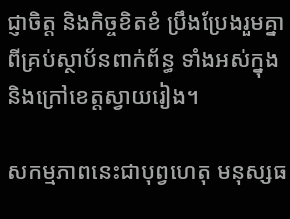ជ្ញាចិត្ត និងកិច្ចខិតខំ ប្រឹងប្រែងរួមគ្នា ពីគ្រប់ស្ថាប័នពាក់ព័ន្ធ ទាំងអស់ក្នុង និងក្រៅខេត្តស្វាយរៀង។

សកម្មភាពនេះជាបុព្វហេតុ មនុស្សធ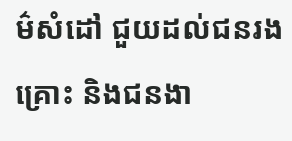ម៌សំដៅ ជួយដល់ជនរងគ្រោះ និងជនងា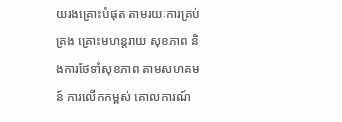យរងគ្រោះបំផុត តាមរយៈការគ្រប់គ្រង គ្រោះមហន្តរាយ សុខភាព និងការថែទាំសុខភាព តាមសហគមន៍ ការលើកកម្ពស់ គោលការណ៍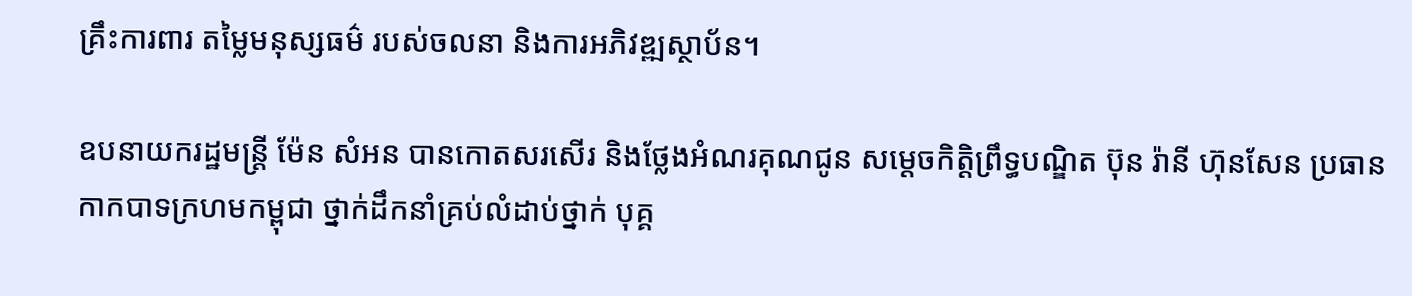គ្រឹះការពារ តម្លៃមនុស្សធម៌ របស់ចលនា និងការអភិវឌ្ឍស្ថាប័ន។

ឧបនាយករដ្ឋមន្ដ្រី ម៉ែន សំអន បានកោតសរសើរ និងថ្លែងអំណរគុណជូន សម្តេចកិត្តិព្រឹទ្ធបណ្ឌិត ប៊ុន រ៉ានី ហ៊ុនសែន ប្រធានកាកបាទក្រហមកម្ពុជា ថ្នាក់ដឹកនាំគ្រប់លំដាប់ថ្នាក់ បុគ្គ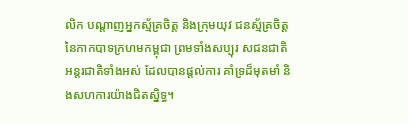លិក បណ្តាញអ្នកស័្មគ្រចិត្ត និងក្រុមយុវ ជនស័្មគ្រចិត្ត នៃកាកបាទក្រហមកម្ពុជា ព្រមទាំងសប្បុរ សជនជាតិ អន្តរជាតិទាំងអស់ ដែលបានផ្តល់ការ គាំទ្រដ៏មុតមាំ និងសហការយ៉ាងជិតស្និទ្ធ។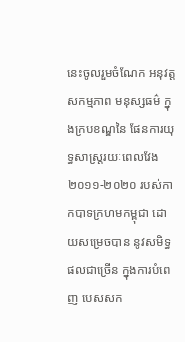នេះចូលរួមចំណែក អនុវត្តសកម្មភាព មនុស្សធម៌ ក្នុងក្របខណ្ឌនៃ ផែនការយុទ្ធសាស្រ្តរយៈពេលវែង២០១១-២០២០ របស់កាកបាទក្រហមកម្ពុជា ដោយសម្រេចបាន នូវសមិទ្ធផលជាច្រើន ក្នុងការបំពេញ បេសសក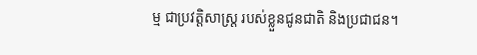ម្ម ជាប្រវត្តិសាស្រ្ត របស់ខ្លួនជូនជាតិ និងប្រជាជន។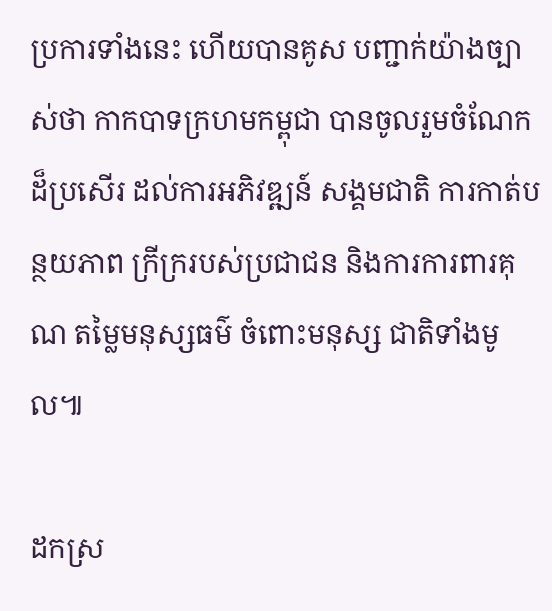ប្រការទាំងនេះ ហើយបានគូស បញ្ជាក់យ៉ាងច្បាស់ថា កាកបាទក្រហមកម្ពុជា បានចូលរួមចំណែកដ៏ប្រសើរ ដល់ការអភិវឌ្ឍន៍ សង្គមជាតិ ការកាត់បន្ថយភាព ក្រីក្ររបស់ប្រជាជន និងការការពារគុណ តម្លៃមនុស្សធម៌ ចំពោះមនុស្ស ជាតិទាំងមូល៕

ដកស្រ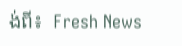ង់ពី៖  Fresh News